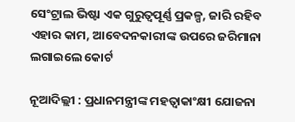ସେଂଟ୍ରାଲ ଭିଷ୍ଟା ଏକ ଗୁରୁତ୍ୱପୂର୍ଣ୍ଣ ପ୍ରକଳ୍ପ, ଜାରି ରହିବ ଏହାର କାମ, ଆବେଦନକାରୀଙ୍କ ଉପରେ ଜରିମାନା ଲଗାଇଲେ କୋର୍ଟ

ନୂଆଦିଲ୍ଲୀ : ପ୍ରଧାନମନ୍ତ୍ରୀଙ୍କ ମହତ୍ୱାକାଂକ୍ଷୀ ଯୋଜନା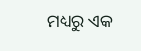ମଧ୍ୟରୁ ଏକ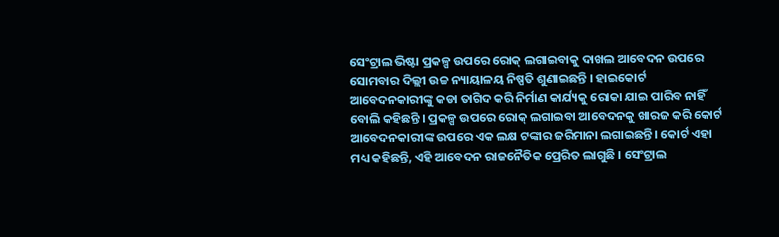ସେଂଟ୍ରାଲ ଭିଷ୍ଟା ପ୍ରକଳ୍ପ ଉପରେ ରୋକ୍ ଲଗାଇବାକୁ ଦାଖଲ ଆବେଦନ ଉପରେ ସୋମବାର ଦିଲ୍ଲୀ ଉଚ୍ଚ ନ୍ୟାୟାଳୟ ନିଷ୍ପତି ଶୁଣାଇଛନ୍ତି । ହାଇକୋର୍ଟ ଆବେଦନକାରୀଙ୍କୁ କଡା ତାଗିଦ କରି ନିର୍ମାଣ କାର୍ଯ୍ୟକୁ ରୋକା ଯାଇ ପାରିବ ନାହିଁ ବୋଲି କହିଛନ୍ତି । ପ୍ରକଳ୍ପ ଉପରେ ରୋକ୍ ଲଗାଇବା ଆବେଦନକୁ ଖାରଜ କରି କୋର୍ଟ ଆବେଦନକାରୀଙ୍କ ଉପରେ ଏକ ଲକ୍ଷ ଟଙ୍କାର ଜରିମାନା ଲଗାଇଛନ୍ତି। କୋର୍ଟ ଏହା ମଧ୍ୟ କହିଛନ୍ତି, ଏହି ଆବେଦନ ରାଜନୈତିକ ପ୍ରେରିତ ଲାଗୁଛି । ସେଂଟ୍ରାଲ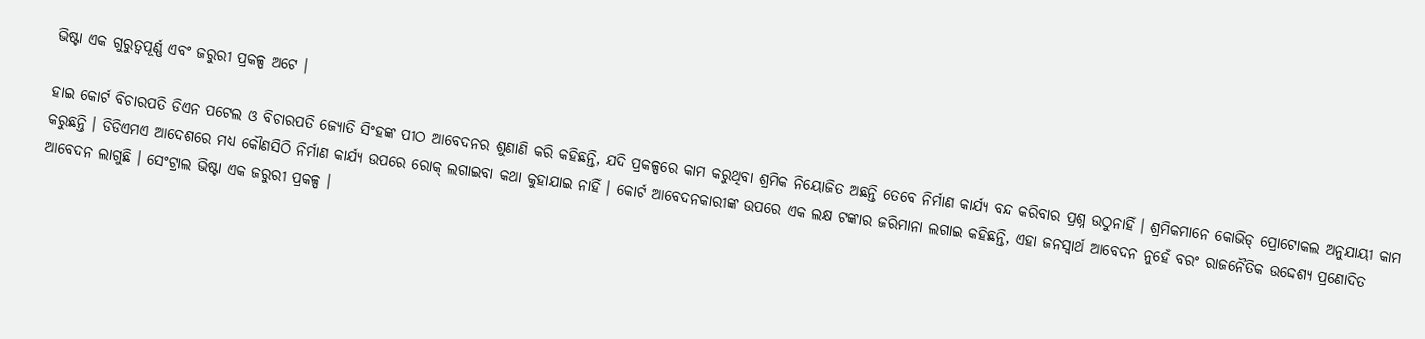ଭିଷ୍ଟା ଏକ ଗୁରୁତ୍ୱପୂର୍ଣ୍ଣ ଏବଂ ଜରୁରୀ ପ୍ରକଳ୍ପ ଅଟେ ।

ହାଇ କୋର୍ଟ ବିଚାରପତି ଡିଏନ ପଟେଲ ଓ ବିଚାରପତି ଜ୍ୟୋତି ସିଂହଙ୍କ ପୀଠ ଆବେଦନର ଶୁଣାଣି କରି କହିଛନ୍ତି, ଯଦି ପ୍ରକଳ୍ପରେ କାମ କରୁଥିବା ଶ୍ରମିକ ନିୟୋଜିତ ଅଛନ୍ତି ତେବେ ନିର୍ମାଣ କାର୍ଯ୍ୟ ବନ୍ଦ କରିବାର ପ୍ରଶ୍ନ ଉଠୁନାହିଁ । ଶ୍ରମିକମାନେ କୋଭିଡ୍ ପ୍ରୋଟୋକଲ ଅନୁଯାୟୀ କାମ କରୁଛନ୍ତି । ଡିଡିଏମଏ ଆଦେଶରେ ମଧ୍ୟ କୌଣସିଠି ନିର୍ମାଣ କାର୍ଯ୍ୟ ଉପରେ ରୋକ୍ ଲଗାଇବା କଥା କୁହାଯାଇ ନାହିଁ । କୋର୍ଟ ଆବେଦନକାରୀଙ୍କ ଉପରେ ଏକ ଲକ୍ଷ ଟଙ୍କାର ଜରିମାନା ଲଗାଇ କହିଛନ୍ତି, ଏହା ଜନସ୍ୱାର୍ଥ ଆବେଦନ ନୁହେଁ ବରଂ ରାଜନୈତିକ ଉଦ୍ଦେଶ୍ୟ ପ୍ରଣୋଦିତ ଆବେଦନ ଲାଗୁଛି । ସେଂଟ୍ରାଲ ଭିଷ୍ଟା ଏକ ଜରୁରୀ ପ୍ରକଳ୍ପ ।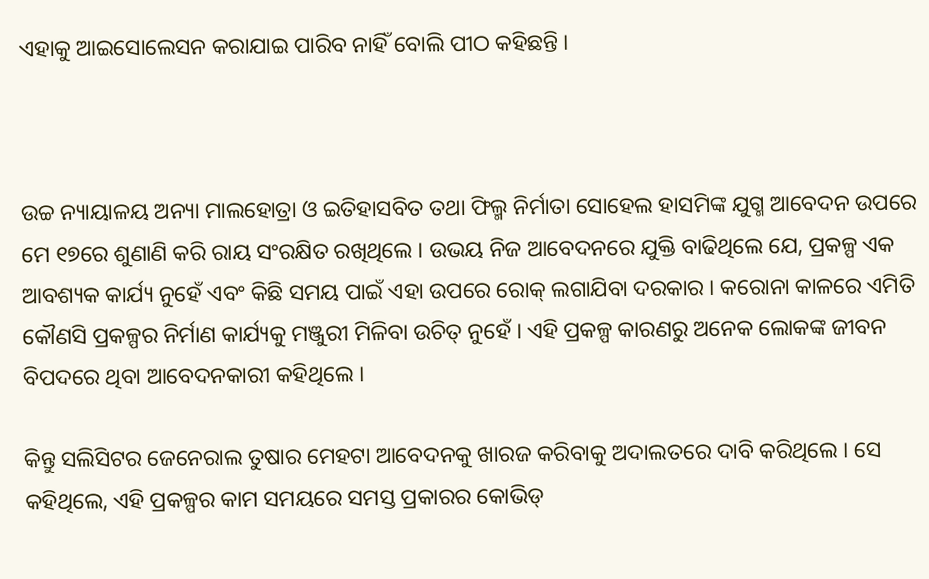ଏହାକୁ ଆଇସୋଲେସନ କରାଯାଇ ପାରିବ ନାହିଁ ବୋଲି ପୀଠ କହିଛନ୍ତି ।



ଉଚ୍ଚ ନ୍ୟାୟାଳୟ ଅନ୍ୟା ମାଲହୋତ୍ରା ଓ ଇତିହାସବିତ ତଥା ଫିଲ୍ମ ନିର୍ମାତା ସୋହେଲ ହାସମିଙ୍କ ଯୁଗ୍ମ ଆବେଦନ ଉପରେ ମେ ୧୭ରେ ଶୁଣାଣି କରି ରାୟ ସଂରକ୍ଷିତ ରଖିଥିଲେ । ଉଭୟ ନିଜ ଆବେଦନରେ ଯୁକ୍ତି ବାଢିଥିଲେ ଯେ, ପ୍ରକଳ୍ପ ଏକ ଆବଶ୍ୟକ କାର୍ଯ୍ୟ ନୁହେଁ ଏବଂ କିଛି ସମୟ ପାଇଁ ଏହା ଉପରେ ରୋକ୍ ଲଗାଯିବା ଦରକାର । କରୋନା କାଳରେ ଏମିତି କୌଣସି ପ୍ରକଳ୍ପର ନିର୍ମାଣ କାର୍ଯ୍ୟକୁ ମଞ୍ଜୁରୀ ମିଳିବା ଉଚିତ୍ ନୁହେଁ । ଏହି ପ୍ରକଳ୍ପ କାରଣରୁ ଅନେକ ଲୋକଙ୍କ ଜୀବନ ବିପଦରେ ଥିବା ଆବେଦନକାରୀ କହିଥିଲେ ।

କିନ୍ତୁ ସଲିସିଟର ଜେନେରାଲ ତୁଷାର ମେହଟା ଆବେଦନକୁ ଖାରଜ କରିବାକୁ ଅଦାଲତରେ ଦାବି କରିଥିଲେ । ସେ କହିଥିଲେ, ଏହି ପ୍ରକଳ୍ପର କାମ ସମୟରେ ସମସ୍ତ ପ୍ରକାରର କୋଭିଡ୍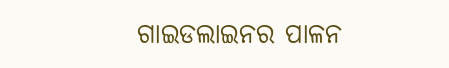ଗାଇଡଲାଇନର ପାଳନ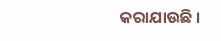କରାଯାଉଛି ।